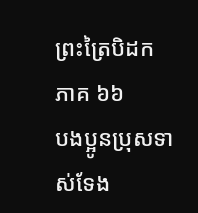ព្រះត្រៃបិដក ភាគ ៦៦
បងប្អូនប្រុសទាស់ទែង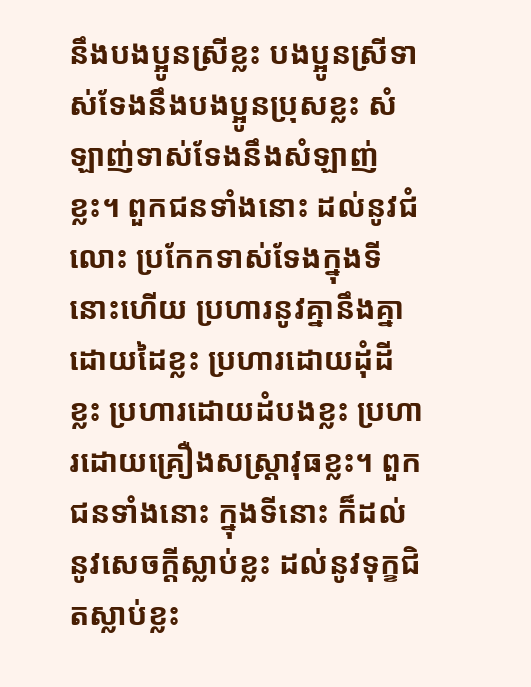នឹងបងប្អូនស្រីខ្លះ បងប្អូនស្រីទាស់ទែងនឹងបងប្អូនប្រុសខ្លះ សំឡាញ់ទាស់ទែងនឹងសំឡាញ់ខ្លះ។ ពួកជនទាំងនោះ ដល់នូវជំលោះ ប្រកែកទាស់ទែងក្នុងទីនោះហើយ ប្រហារនូវគ្នានឹងគ្នាដោយដៃខ្លះ ប្រហារដោយដុំដីខ្លះ ប្រហារដោយដំបងខ្លះ ប្រហារដោយគ្រឿងសស្រ្តាវុធខ្លះ។ ពួកជនទាំងនោះ ក្នុងទីនោះ ក៏ដល់នូវសេចក្តីស្លាប់ខ្លះ ដល់នូវទុក្ខជិតស្លាប់ខ្លះ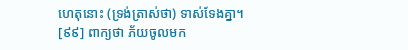ហេតុនោះ (ទ្រង់ត្រាស់ថា) ទាស់ទែងគ្នា។
[៩៩] ពាក្យថា ភ័យចូលមក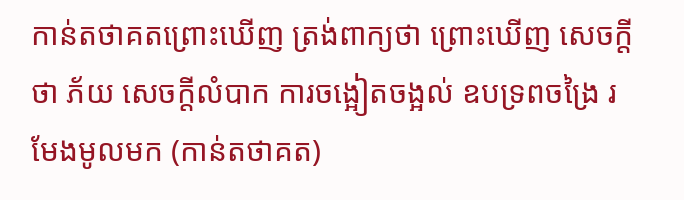កាន់តថាគតព្រោះឃើញ ត្រង់ពាក្យថា ព្រោះឃើញ សេចក្តីថា ភ័យ សេចក្តីលំបាក ការចង្អៀតចង្អល់ ឧបទ្រពចង្រៃ រមែងមូលមក (កាន់តថាគត)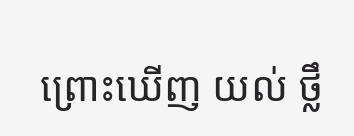ព្រោះឃើញ យល់ ថ្លឹ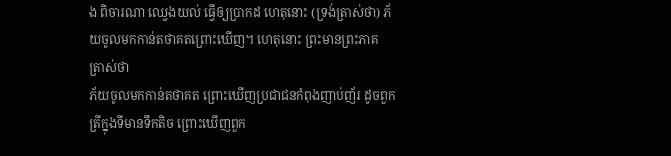ង ពិចារណា ឈ្វេងយល់ ធ្វើឲ្យប្រាកដ ហេតុនោះ (ទ្រង់ត្រាស់ថា) ភ័យចូលមកកាន់តថាគតព្រោះឃើញ។ ហេតុនោះ ព្រះមានព្រះភាគ ត្រាស់ថា
ភ័យចូលមកកាន់តថាគត ព្រោះឃើញប្រជាជនកំពុងញាប់ញ័រ ដូចពួកត្រីក្នុងទីមានទឹកតិច ព្រោះឃើញពួក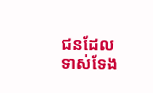ជនដែលទាស់ទែង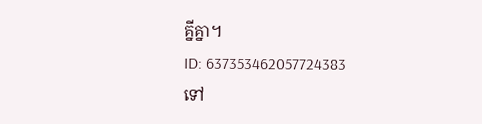គ្នីគ្នា។
ID: 637353462057724383
ទៅ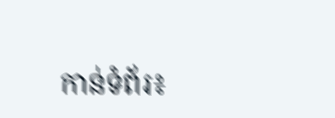កាន់ទំព័រ៖